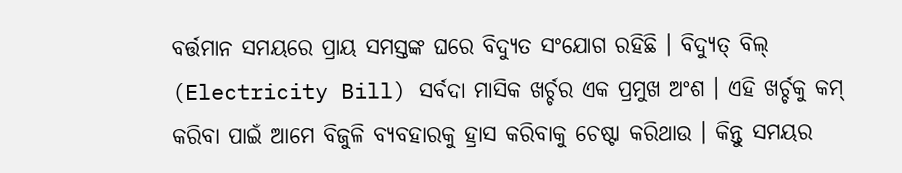ବର୍ତ୍ତମାନ ସମୟରେ ପ୍ରାୟ ସମସ୍ତଙ୍କ ଘରେ ବିଦ୍ୟୁତ ସଂଯୋଗ ରହିଛି । ବିଦ୍ୟୁତ୍ ବିଲ୍ (Electricity Bill) ସର୍ବଦା ମାସିକ ଖର୍ଚ୍ଚର ଏକ ପ୍ରମୁଖ ଅଂଶ । ଏହି ଖର୍ଚ୍ଚକୁ କମ୍ କରିବା ପାଇଁ ଆମେ ବିଜୁଳି ବ୍ୟବହାରକୁ ହ୍ରାସ କରିବାକୁ ଚେଷ୍ଟା କରିଥାଉ । କିନ୍ତୁ ସମୟର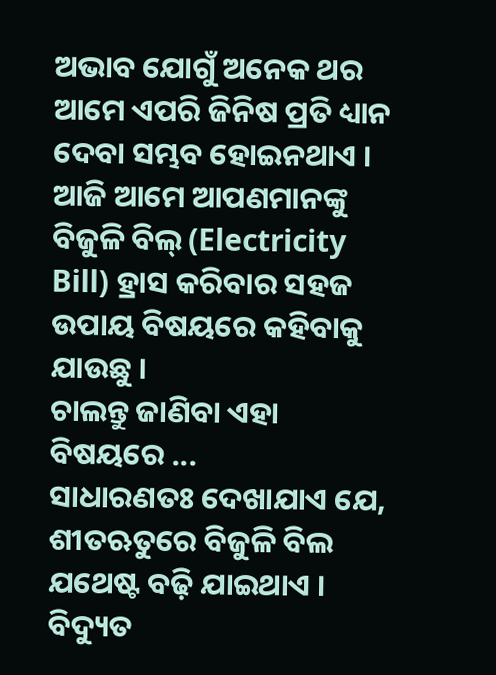ଅଭାବ ଯୋଗୁଁ ଅନେକ ଥର ଆମେ ଏପରି ଜିନିଷ ପ୍ରତି ଧ୍ୟାନ ଦେବା ସମ୍ଭବ ହୋଇନଥାଏ ।
ଆଜି ଆମେ ଆପଣମାନଙ୍କୁ ବିଜୁଳି ବିଲ୍ (Electricity Bill) ହ୍ରାସ କରିବାର ସହଜ ଉପାୟ ବିଷୟରେ କହିବାକୁ ଯାଉଛୁ ।
ଚାଲନ୍ତୁ ଜାଣିବା ଏହା ବିଷୟରେ ...
ସାଧାରଣତଃ ଦେଖାଯାଏ ଯେ, ଶୀତଋତୁରେ ବିଜୁଳି ବିଲ ଯଥେଷ୍ଟ ବଢ଼ି ଯାଇଥାଏ । ବିଦ୍ୟୁତ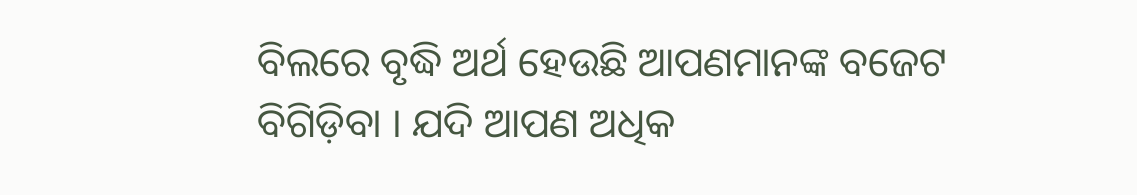ବିଲରେ ବୃଦ୍ଧି ଅର୍ଥ ହେଉଛି ଆପଣମାନଙ୍କ ବଜେଟ ବିଗିଡ଼ିବା । ଯଦି ଆପଣ ଅଧିକ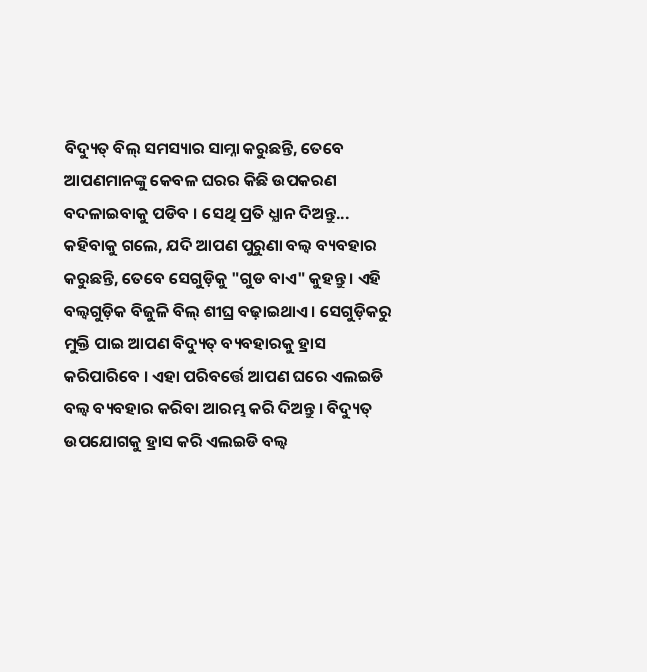ବିଦ୍ୟୁତ୍ ବିଲ୍ ସମସ୍ୟାର ସାମ୍ନା କରୁଛନ୍ତି, ତେବେ ଆପଣମାନଙ୍କୁ କେବଳ ଘରର କିଛି ଉପକରଣ ବଦଳାଇବାକୁ ପଡିବ । ସେଥି ପ୍ରତି ଧ୍ଯାନ ଦିଅନ୍ତୁ...
କହିବାକୁ ଗଲେ, ଯଦି ଆପଣ ପୁରୁଣା ବଲ୍ବ ବ୍ୟବହାର କରୁଛନ୍ତି, ତେବେ ସେଗୁଡ଼ିକୁ "ଗୁଡ ବାଏ" କୁହନ୍ତୁ । ଏହି ବଲ୍ବଗୁଡ଼ିକ ବିଜୁଳି ବିଲ୍ ଶୀଘ୍ର ବଢ଼ାଇଥାଏ । ସେଗୁଡ଼ିକରୁ ମୁକ୍ତି ପାଇ ଆପଣ ବିଦ୍ୟୁତ୍ ବ୍ୟବହାରକୁ ହ୍ରାସ କରିପାରିବେ । ଏହା ପରିବର୍ତ୍ତେ ଆପଣ ଘରେ ଏଲଇଡି ବଲ୍ବ ବ୍ୟବହାର କରିବା ଆରମ୍ଭ କରି ଦିଅନ୍ତୁ । ବିଦ୍ୟୁତ୍ ଉପଯୋଗକୁ ହ୍ରାସ କରି ଏଲଇଡି ବଲ୍ବ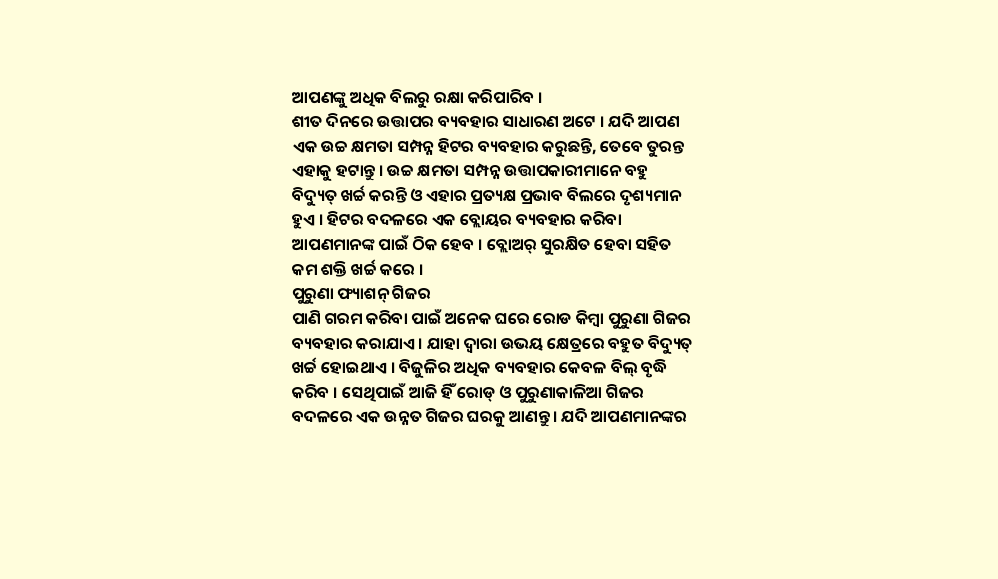ଆପଣଙ୍କୁ ଅଧିକ ବିଲରୁ ରକ୍ଷା କରିପାରିବ ।
ଶୀତ ଦିନରେ ଉତ୍ତାପର ବ୍ୟବହାର ସାଧାରଣ ଅଟେ । ଯଦି ଆପଣ ଏକ ଉଚ୍ଚ କ୍ଷମତା ସମ୍ପନ୍ନ ହିଟର ବ୍ୟବହାର କରୁଛନ୍ତି, ତେବେ ତୁରନ୍ତ ଏହାକୁ ହଟାନ୍ତୁ । ଉଚ୍ଚ କ୍ଷମତା ସମ୍ପନ୍ନ ଉତ୍ତାପକାରୀମାନେ ବହୁ ବିଦ୍ୟୁତ୍ ଖର୍ଚ୍ଚ କରନ୍ତି ଓ ଏହାର ପ୍ରତ୍ୟକ୍ଷ ପ୍ରଭାବ ବିଲରେ ଦୃଶ୍ୟମାନ ହୁଏ । ହିଟର ବଦଳରେ ଏକ ବ୍ଲୋୟର ବ୍ୟବହାର କରିବା ଆପଣମାନଙ୍କ ପାଇଁ ଠିକ ହେବ । ବ୍ଲୋଅର୍ ସୁରକ୍ଷିତ ହେବା ସହିତ କମ ଶକ୍ତି ଖର୍ଚ୍ଚ କରେ ।
ପୁରୁଣା ଫ୍ୟାଶନ୍ ଗିଜର
ପାଣି ଗରମ କରିବା ପାଇଁ ଅନେକ ଘରେ ରୋଡ କିମ୍ବା ପୁରୁଣା ଗିଜର ବ୍ୟବହାର କରାଯାଏ । ଯାହା ଦ୍ବାରା ଉଭୟ କ୍ଷେତ୍ରରେ ବହୁତ ବିଦ୍ୟୁତ୍ ଖର୍ଚ୍ଚ ହୋଇଥାଏ । ବିଜୁଳିର ଅଧିକ ବ୍ୟବହାର କେବଳ ବିଲ୍ ବୃଦ୍ଧି କରିବ । ସେଥିପାଇଁ ଆଜି ହିଁ ରୋଡ୍ ଓ ପୁରୁଣାକାଳିଆ ଗିଜର ବଦଳରେ ଏକ ଉନ୍ନତ ଗିଜର ଘରକୁ ଆଣନ୍ତୁ । ଯଦି ଆପଣମାନଙ୍କର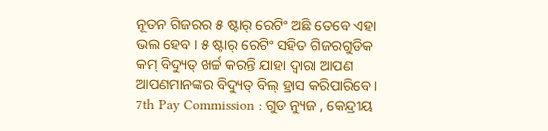ନୂତନ ଗିଜରର ୫ ଷ୍ଟାର୍ ରେଟିଂ ଅଛି ତେବେ ଏହା ଭଲ ହେବ । ୫ ଷ୍ଟାର୍ ରେଟିଂ ସହିତ ଗିଜରଗୁଡିକ କମ୍ ବିଦ୍ୟୁତ୍ ଖର୍ଚ୍ଚ କରନ୍ତି ଯାହା ଦ୍ୱାରା ଆପଣ ଆପଣମାନଙ୍କର ବିଦ୍ୟୁତ୍ ବିଲ୍ ହ୍ରାସ କରିପାରିବେ ।
7th Pay Commission : ଗୁଡ ନ୍ୟୁଜ , କେନ୍ଦ୍ରୀୟ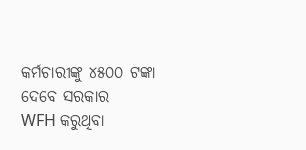କର୍ମଚାରୀଙ୍କୁ ୪୫୦୦ ଟଙ୍କା ଦେବେ ସରକାର
WFH କରୁଥିବା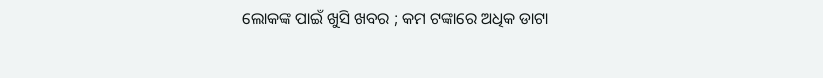ଲୋକଙ୍କ ପାଇଁ ଖୁସି ଖବର ; କମ ଟଙ୍କାରେ ଅଧିକ ଡାଟା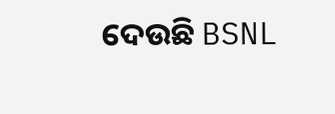ଦେଉଛି BSNL